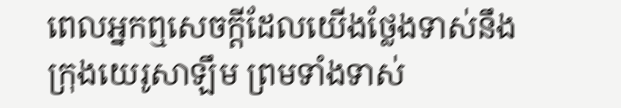ពេលអ្នកឮសេចក្តីដែលយើងថ្លែងទាស់នឹងក្រុងយេរូសាឡឹម ព្រមទាំងទាស់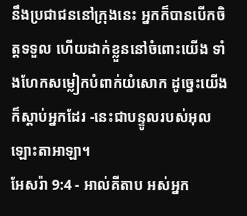នឹងប្រជាជននៅក្រុងនេះ អ្នកក៏បានបើកចិត្តទទួល ហើយដាក់ខ្លួននៅចំពោះយើង ទាំងហែកសម្លៀកបំពាក់យំសោក ដូច្នេះយើងក៏ស្តាប់អ្នកដែរ -នេះជាបន្ទូលរបស់អុលឡោះតាអាឡា។
អែសរ៉ា 9:4 - អាល់គីតាប អស់អ្នក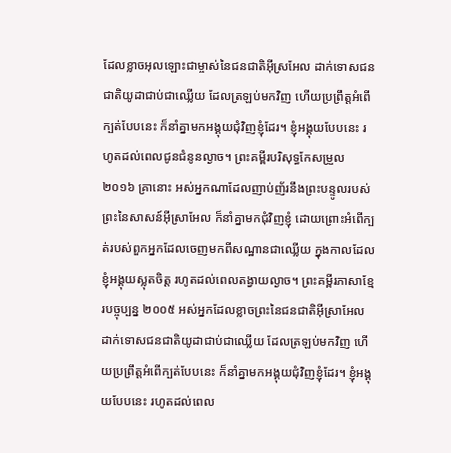ដែលខ្លាចអុលឡោះជាម្ចាស់នៃជនជាតិអ៊ីស្រអែល ដាក់ទោសជនជាតិយូដាជាប់ជាឈ្លើយ ដែលត្រឡប់មកវិញ ហើយប្រព្រឹត្តអំពើក្បត់បែបនេះ ក៏នាំគ្នាមកអង្គុយជុំវិញខ្ញុំដែរ។ ខ្ញុំអង្គុយបែបនេះ រហូតដល់ពេលជូនជំនូនល្ងាច។ ព្រះគម្ពីរបរិសុទ្ធកែសម្រួល ២០១៦ គ្រានោះ អស់អ្នកណាដែលញាប់ញ័រនឹងព្រះបន្ទូលរបស់ព្រះនៃសាសន៍អ៊ីស្រាអែល ក៏នាំគ្នាមកជុំវិញខ្ញុំ ដោយព្រោះអំពើក្បត់របស់ពួកអ្នកដែលចេញមកពីសណ្ឋានជាឈ្លើយ ក្នុងកាលដែលខ្ញុំអង្គុយស្លុតចិត្ត រហូតដល់ពេលតង្វាយល្ងាច។ ព្រះគម្ពីរភាសាខ្មែរបច្ចុប្បន្ន ២០០៥ អស់អ្នកដែលខ្លាចព្រះនៃជនជាតិអ៊ីស្រាអែល ដាក់ទោសជនជាតិយូដាជាប់ជាឈ្លើយ ដែលត្រឡប់មកវិញ ហើយប្រព្រឹត្តអំពើក្បត់បែបនេះ ក៏នាំគ្នាមកអង្គុយជុំវិញខ្ញុំដែរ។ ខ្ញុំអង្គុយបែបនេះ រហូតដល់ពេល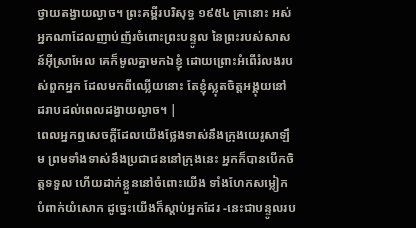ថ្វាយតង្វាយល្ងាច។ ព្រះគម្ពីរបរិសុទ្ធ ១៩៥៤ គ្រានោះ អស់អ្នកណាដែលញាប់ញ័រចំពោះព្រះបន្ទូល នៃព្រះរបស់សាសន៍អ៊ីស្រាអែល គេក៏មូលគ្នាមកឯខ្ញុំ ដោយព្រោះអំពើរំលងរបស់ពួកអ្នក ដែលមកពីឈ្លើយនោះ តែខ្ញុំស្លុតចិត្តអង្គុយនៅ ដរាបដល់ពេលដង្វាយល្ងាច។ |
ពេលអ្នកឮសេចក្តីដែលយើងថ្លែងទាស់នឹងក្រុងយេរូសាឡឹម ព្រមទាំងទាស់នឹងប្រជាជននៅក្រុងនេះ អ្នកក៏បានបើកចិត្តទទួល ហើយដាក់ខ្លួននៅចំពោះយើង ទាំងហែកសម្លៀកបំពាក់យំសោក ដូច្នេះយើងក៏ស្តាប់អ្នកដែរ -នេះជាបន្ទូលរប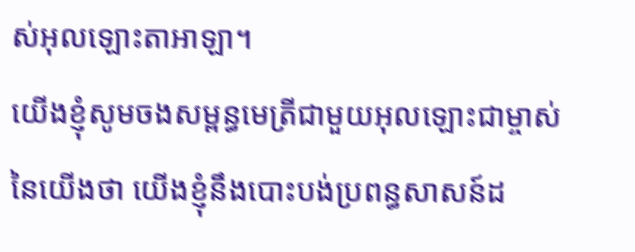ស់អុលឡោះតាអាឡា។
យើងខ្ញុំសូមចងសម្ពន្ធមេត្រីជាមួយអុលឡោះជាម្ចាស់នៃយើងថា យើងខ្ញុំនឹងបោះបង់ប្រពន្ធសាសន៍ដ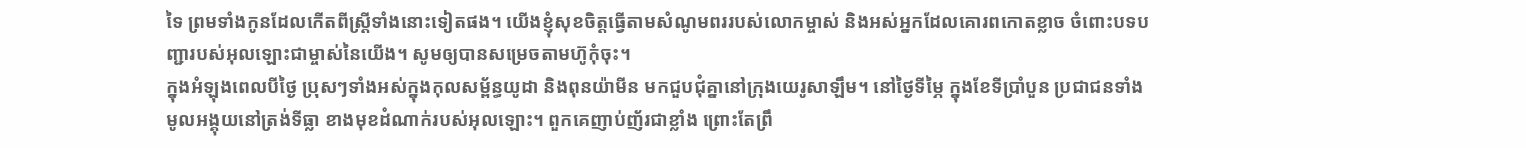ទៃ ព្រមទាំងកូនដែលកើតពីស្ត្រីទាំងនោះទៀតផង។ យើងខ្ញុំសុខចិត្តធ្វើតាមសំណូមពររបស់លោកម្ចាស់ និងអស់អ្នកដែលគោរពកោតខ្លាច ចំពោះបទបញ្ជារបស់អុលឡោះជាម្ចាស់នៃយើង។ សូមឲ្យបានសម្រេចតាមហ៊ូកុំចុះ។
ក្នុងអំឡុងពេលបីថ្ងៃ ប្រុសៗទាំងអស់ក្នុងកុលសម្ព័ន្ធយូដា និងពុនយ៉ាមីន មកជួបជុំគ្នានៅក្រុងយេរូសាឡឹម។ នៅថ្ងៃទីម្ភៃ ក្នុងខែទីប្រាំបួន ប្រជាជនទាំងមូលអង្គុយនៅត្រង់ទីធ្លា ខាងមុខដំណាក់របស់អុលឡោះ។ ពួកគេញាប់ញ័រជាខ្លាំង ព្រោះតែព្រឹ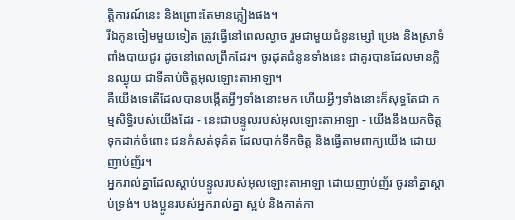ត្តិការណ៍នេះ និងព្រោះតែមានភ្លៀងផង។
រីឯកូនចៀមមួយទៀត ត្រូវធ្វើនៅពេលល្ងាច រួមជាមួយជំនូនម្សៅ ប្រេង និងស្រាទំពាំងបាយជូរ ដូចនៅពេលព្រឹកដែរ។ ចូរដុតជំនូនទាំងនេះ ជាគូរបានដែលមានក្លិនឈ្ងុយ ជាទីគាប់ចិត្តអុលឡោះតាអាឡា។
គឺយើងទេតើដែលបានបង្កើតអ្វីៗទាំងនោះមក ហើយអ្វីៗទាំងនោះក៏សុទ្ធតែជា កម្មសិទ្ធិរបស់យើងដែរ - នេះជាបន្ទូលរបស់អុលឡោះតាអាឡា - យើងនឹងយកចិត្តទុកដាក់ចំពោះ ជនកំសត់ទុគ៌ត ដែលបាក់ទឹកចិត្ត និងធ្វើតាមពាក្យយើង ដោយញាប់ញ័រ។
អ្នករាល់គ្នាដែលស្ដាប់បន្ទូលរបស់អុលឡោះតាអាឡា ដោយញាប់ញ័រ ចូរនាំគ្នាស្ដាប់ទ្រង់។ បងប្អូនរបស់អ្នករាល់គ្នា ស្អប់ និងកាត់កា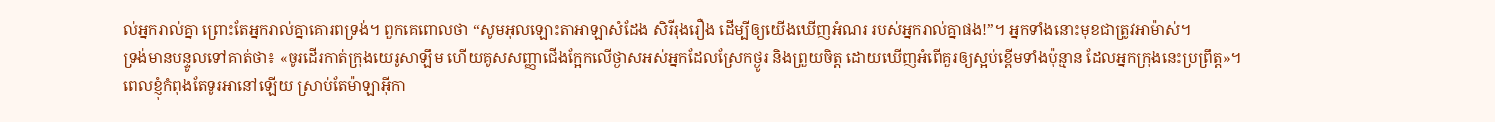ល់អ្នករាល់គ្នា ព្រោះតែអ្នករាល់គ្នាគោរពទ្រង់។ ពួកគេពោលថា “សូមអុលឡោះតាអាឡាសំដែង សិរីរុងរឿង ដើម្បីឲ្យយើងឃើញអំណរ របស់អ្នករាល់គ្នាផង!”។ អ្នកទាំងនោះមុខជាត្រូវអាម៉ាស់។
ទ្រង់មានបន្ទូលទៅគាត់ថា៖ «ចូរដើរកាត់ក្រុងយេរូសាឡឹម ហើយគូសសញ្ញាជើងក្អែកលើថ្ងាសអស់អ្នកដែលស្រែកថ្ងូរ និងព្រួយចិត្ត ដោយឃើញអំពើគួរឲ្យស្អប់ខ្ពើមទាំងប៉ុន្មាន ដែលអ្នកក្រុងនេះប្រព្រឹត្ត»។
ពេលខ្ញុំកំពុងតែទូរអានៅឡើយ ស្រាប់តែម៉ាឡាអ៊ីកា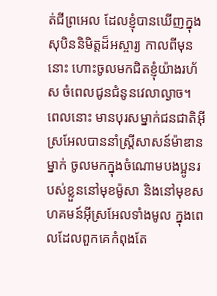ត់ជីព្រអេល ដែលខ្ញុំបានឃើញក្នុងសុបិននិមិត្តដ៏អស្ចារ្យ កាលពីមុននោះ ហោះចូលមកជិតខ្ញុំយ៉ាងរហ័ស ចំពេលជូនជំនូនវេលាល្ងាច។
ពេលនោះ មានបុរសម្នាក់ជនជាតិអ៊ីស្រអែលបាននាំស្ត្រីសាសន៍ម៉ាឌានម្នាក់ ចូលមកក្នុងចំណោមបងប្អូនរបស់ខ្លួននៅមុខម៉ូសា និងនៅមុខសហគមន៍អ៊ីស្រអែលទាំងមូល ក្នុងពេលដែលពួកគេកំពុងតែ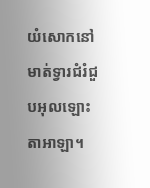យំសោកនៅមាត់ទ្វារជំរំជួបអុលឡោះតាអាឡា។